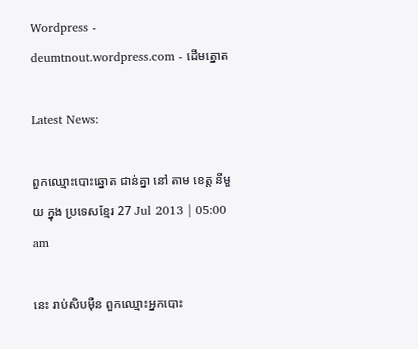Wordpress - deumtnout.wordpress.com - ដើមត្នោត

Latest News:

ពួកឈ្មោះបោះឆ្នោត ជាន់គ្នា នៅ តាម ខេត្ត នីមួយ ក្នុង ប្រទេសខ្មែរ 27 Jul 2013 | 05:00 am

នេះ រាប់សិបម៉ឺន ពួកឈ្មោះអ្នកបោះ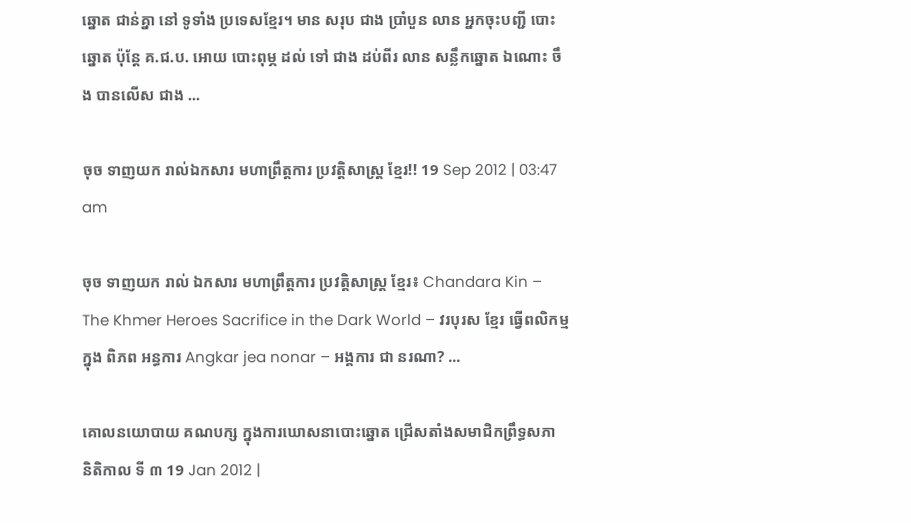ឆ្នោត ជាន់គ្នា នៅ ទូទាំង ប្រទេសខ្មែរ។ មាន សរុប ជាង ប្រាំបួន លាន អ្នកចុះបញ្ជី បោះឆ្នោត ប៉ុន្តែ គ.ជ.ប. អោយ បោះពុម្ភ ដល់ ទៅ ជាង ដប់ពីរ លាន សន្លឹកឆ្នោត ឯណោះ ចឹង បានលើស ជាង ...

ចុច ទាញយក រាល់ឯកសារ មហាព្រឹត្តការ ប្រវត្តិសាស្ត្រ ខ្មែរ!! 19 Sep 2012 | 03:47 am

ចុច ទាញយក រាល់ ឯកសារ មហាព្រឹត្តការ ប្រវត្តិសាស្ត្រ ខ្មែរ៖ Chandara Kin – The Khmer Heroes Sacrifice in the Dark World – វរបុរស ខ្មែរ ធ្វើពលិកម្ម ក្នុង ពិភព អន្ធការ Angkar jea nonar – អង្គការ ជា នរណា? ...

គោលនយោបាយ គណបក្ស ក្នុងការឃោសនាបោះឆ្នោត ជ្រើសតាំងសមាជិកព្រឹទ្ធសភា និតិកាល ទី ៣ 19 Jan 2012 |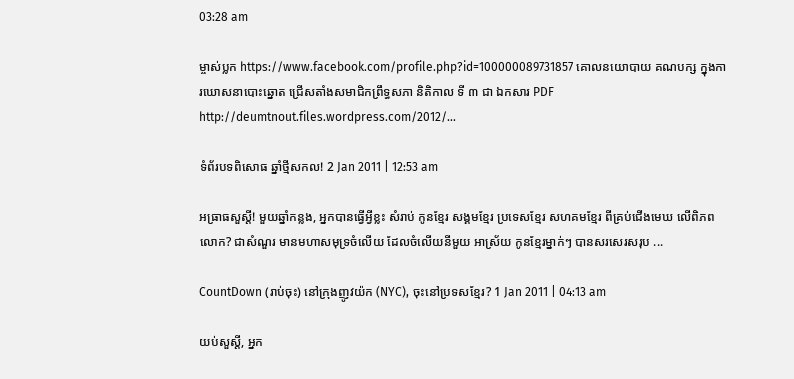03:28 am

ម្ចាស់ប្លក https://www.facebook.com/profile.php?id=100000089731857 គោលនយោបាយ គណបក្ស ក្នុងការឃោសនាបោះឆ្នោត ជ្រើសតាំងសមាជិកព្រឹទ្ធសភា និតិកាល ទី ៣ ជា ឯកសារ PDF http://deumtnout.files.wordpress.com/2012/...

ទំព័របទពិសោធ ឆ្នាំថ្មីសកល! 2 Jan 2011 | 12:53 am

អធ្រាធសួស្តី! មួយឆ្នាំកន្លង, អ្នកបានធ្វើអ្វីខ្លះ សំរាប់ កូនខ្មែរ សង្គមខ្មែរ ប្រទេសខ្មែរ សហគមខ្មែរ ពីគ្រប់ជើងមេឃ លើពិភពលោក? ជាសំណួរ មានមហាសមុទ្រចំលើយ ដែលចំលើយនីមួយ អាស្រ័យ កូនខ្មែរម្នាក់ៗ បានសរសេរសរុប ...

CountDown (រាប់ចុះ) នៅក្រុងញូវយ៉ក (NYC), ចុះនៅប្រទសខ្មែរ? 1 Jan 2011 | 04:13 am

យប់សួស្តី, អ្នក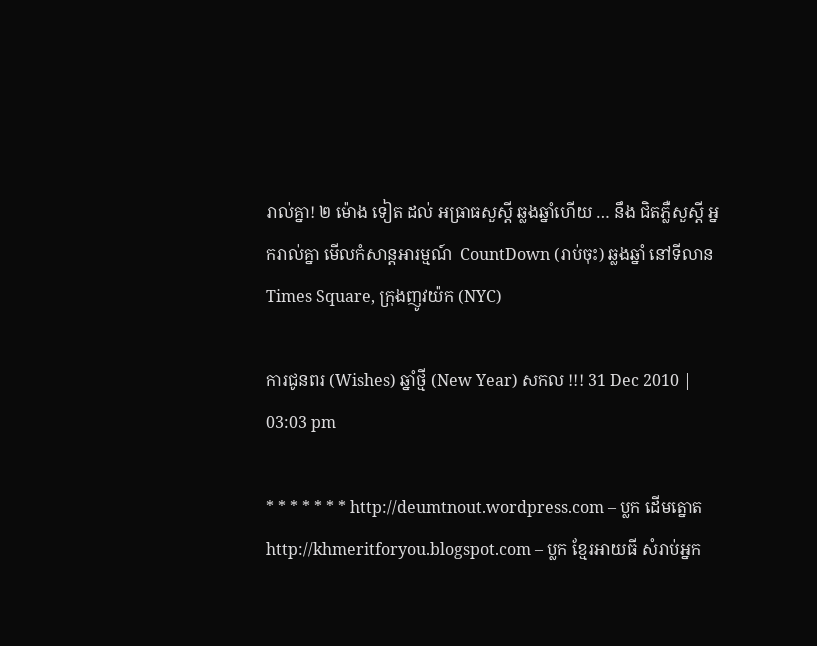រាល់គ្នា! ២ ម៉ោង ទៀត ដល់ អធ្រាធសួស្តី ឆ្លងឆ្នាំហើយ … នឹង ជិតភ្លឺសួស្តី អ្នករាល់គ្នា មើលកំសាន្តអារម្មណ៍  CountDown (រាប់ចុះ) ឆ្លងឆ្នាំ នៅទីលាន Times Square, ក្រុងញូវយ៉ក (NYC)

ការជូនពរ (Wishes) ឆ្នាំថ្មី (New Year) សកល !!! 31 Dec 2010 | 03:03 pm

* * * * * * * http://deumtnout.wordpress.com – ប្លក ដើមត្នោត http://khmeritforyou.blogspot.com – ប្លក ខ្មែរអាយធី សំរាប់អ្នក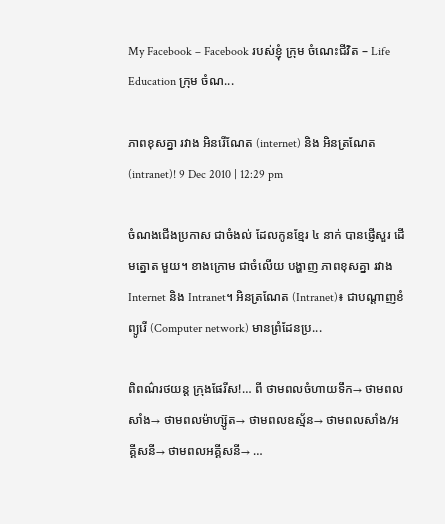My Facebook – Facebook របស់ខ្ញុំ ក្រុម ចំណេះជីវិត – Life Education ក្រុម ចំណ...

ភាពខុសគ្នា រវាង អិនរើណែត (internet) និង អិនត្រណែត (intranet)! 9 Dec 2010 | 12:29 pm

ចំណងជើងប្រកាស ជាចំងល់ ដែលកូនខ្មែរ ៤ នាក់ បានផ្ញើសួរ ដើមត្នោត មួយ។ ខាងក្រោម ជាចំលើយ បង្ហាញ ភាពខុសគ្នា រវាង Internet និង Intranet។ អិនត្រណែត (Intranet)៖ ជាបណ្តាញខំព្យូរើ (Computer network) មានព្រំដែនប្រ...

ពិពណ៌រថយន្ត ក្រុងផែរីស!… ពី ថាមពលចំហាយទឹក→ ថាមពលសាំង→ ថាមពលម៉ាហ្ស៊ូត→ ថាមពលឧស្ម័ន→ ថាមពលសាំង/អគ្គីសនី→ ថាមពលអគ្គីសនី→ …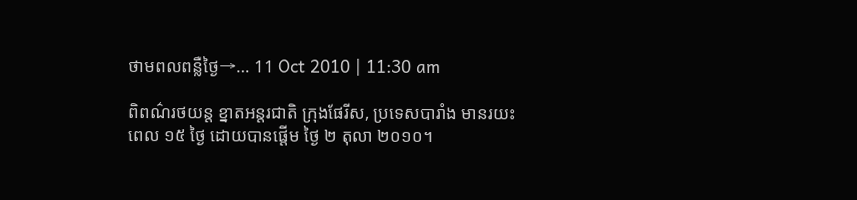ថាមពលពន្លឺថ្ងៃ→… 11 Oct 2010 | 11:30 am

ពិពណ៌រថយន្ត ខ្នាតអន្តរជាតិ ក្រុងផែរីស, ប្រទេសបារាំង មានរយះពេល ១៥ ថ្ងៃ ដោយបានផ្តើម ថ្ងៃ ២ តុលា ២០១០។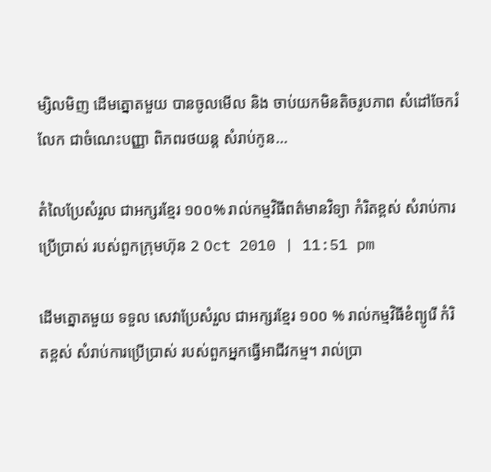ម្សិលមិញ ដើមត្នោតមួយ បានចូលមើល និង ចាប់យកមិនតិចរូបភាព សំដៅចែករំលែក ជាចំណេះបញ្ញា ពិភពរថយន្ត សំរាប់កូន...

តំលៃប្រែសំរួល ជាអក្សរខ្មែរ ១០០% រាល់កម្មវិធីពត៌មានវិទ្យា កំរិតខ្ពស់ សំរាប់ការប្រើប្រាស់ របស់ពួកក្រុមហ៊ុន 2 Oct 2010 | 11:51 pm

ដើមត្នោតមួយ ទទួល សេវាប្រែសំរួល ជាអក្សរខ្មែរ ១០០ % រាល់កម្មវិធីខំព្យូរើ កំរិតខ្ពស់ សំរាប់ការប្រើប្រាស់ របស់ពួកអ្នកធ្វើអាជីវកម្ម។ រាល់ប្រា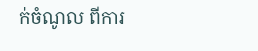ក់ចំណូល ពីការ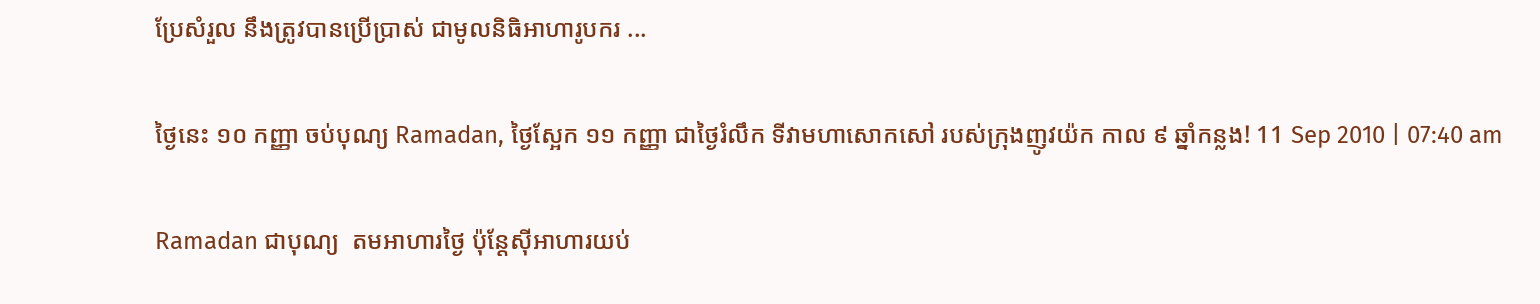ប្រែសំរួល នឹងត្រូវបានប្រើប្រាស់ ជាមូលនិធិអាហារូបករ ...

ថ្ងៃនេះ ១០ កញ្ញា ចប់បុណ្យ Ramadan, ថ្ងៃស្អែក ១១ កញ្ញា ជាថ្ងៃរំលឹក ទីវាមហាសោកសៅ របស់ក្រុងញូវយ៉ក កាល ៩ ឆ្នាំកន្លង! 11 Sep 2010 | 07:40 am

Ramadan ជាបុណ្យ  តមអាហារថ្ងៃ ប៉ុន្តែស៊ីអាហារយប់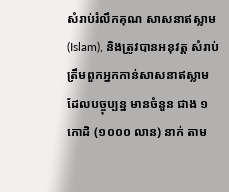សំរាប់រំលឹកគុណ សាសនាឥស្លាម (Islam), និងត្រូវបានអនុវត្ត សំរាប់ ត្រឹមពួកអ្នកកាន់សាសនាឥស្លាម ដែលបច្ចុប្បន្ន មានចំនួន ជាង ១ កោដិ (១០០០ លាន) នាក់ តាម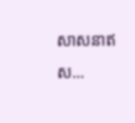សាសនាឥស...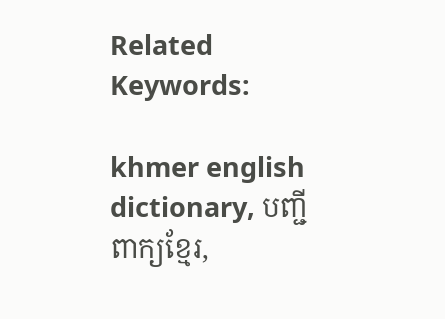Related Keywords:

khmer english dictionary, បញ្ជី ពាក្យខ្មែរ,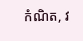កំណិត, វ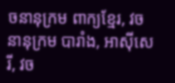ចនានុក្រម ពាក្យខ្មែរ, វចនានុក្រម បារាំង, អាស៊ីសេរី, វច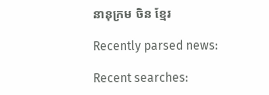នានុក្រម ចិន ខ្មែរ

Recently parsed news:

Recent searches: